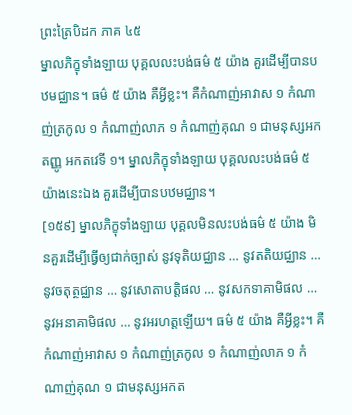ព្រះត្រៃបិដក ភាគ ៤៥
ម្នាលភិក្ខុទាំងឡាយ បុគ្គលលះបង់ធម៌ ៥ យ៉ាង គួរដើម្បីបានបឋមជ្ឈាន។ ធម៌ ៥ យ៉ាង គឺអ្វីខ្លះ។ គឺកំណាញ់អាវាស ១ កំណាញ់ត្រកូល ១ កំណាញ់លាភ ១ កំណាញ់គុណ ១ ជាមនុស្សអកតញ្ញូ អកតវេទី ១។ ម្នាលភិក្ខុទាំងឡាយ បុគ្គលលះបង់ធម៌ ៥ យ៉ាងនេះឯង គួរដើម្បីបានបឋមជ្ឈាន។
[១៥៩] ម្នាលភិក្ខុទាំងឡាយ បុគ្គលមិនលះបង់ធម៌ ៥ យ៉ាង មិនគួរដើម្បីធ្វើឲ្យជាក់ច្បាស់ នូវទុតិយជ្ឈាន … នូវតតិយជ្ឈាន … នូវចតុត្ថជ្ឈាន … នូវសោតាបត្តិផល … នូវសកទាគាមិផល … នូវអនាគាមិផល … នូវអរហត្តឡើយ។ ធម៌ ៥ យ៉ាង គឺអ្វីខ្លះ។ គឺកំណាញ់អាវាស ១ កំណាញ់ត្រកូល ១ កំណាញ់លាភ ១ កំណាញ់គុណ ១ ជាមនុស្សអកត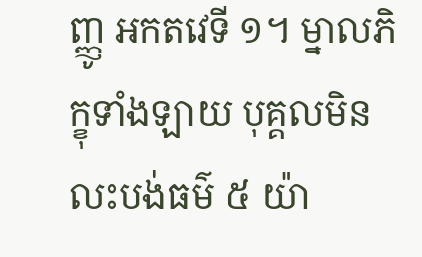ញ្ញូ អកតវេទី ១។ ម្នាលភិក្ខុទាំងឡាយ បុគ្គលមិនលះបង់ធម៌ ៥ យ៉ា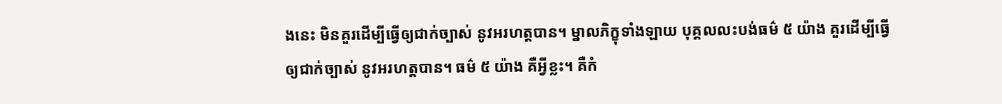ងនេះ មិនគួរដើម្បីធ្វើឲ្យជាក់ច្បាស់ នូវអរហត្តបាន។ ម្នាលភិក្ខុទាំងឡាយ បុគ្គលលះបង់ធម៌ ៥ យ៉ាង គួរដើម្បីធ្វើឲ្យជាក់ច្បាស់ នូវអរហត្តបាន។ ធម៌ ៥ យ៉ាង គឺអ្វីខ្លះ។ គឺកំ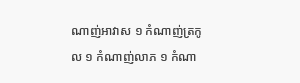ណាញ់អាវាស ១ កំណាញ់ត្រកូល ១ កំណាញ់លាភ ១ កំណា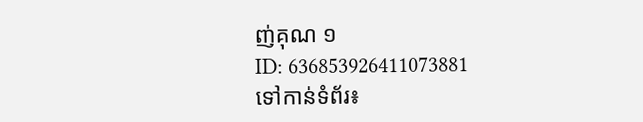ញ់គុណ ១
ID: 636853926411073881
ទៅកាន់ទំព័រ៖